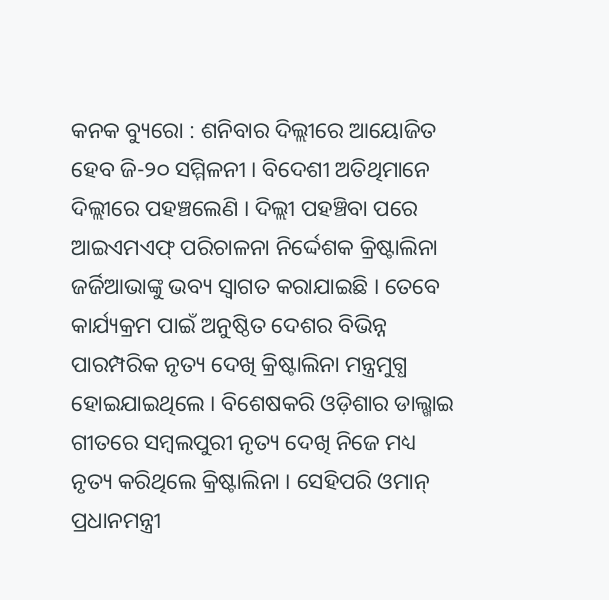କନକ ବ୍ୟୁରୋ : ଶନିବାର ଦିଲ୍ଲୀରେ ଆୟୋଜିତ ହେବ ଜି-୨୦ ସମ୍ମିଳନୀ । ବିଦେଶୀ ଅତିଥିମାନେ ଦିଲ୍ଲୀରେ ପହଞ୍ଚଲେଣି । ଦିଲ୍ଲୀ ପହଞ୍ଚିବା ପରେ ଆଇଏମଏଫ୍ ପରିଚାଳନା ନିର୍ଦ୍ଦେଶକ କ୍ରିଷ୍ଟାଲିନା ଜର୍ଜିଆଭାଙ୍କୁ ଭବ୍ୟ ସ୍ୱାଗତ କରାଯାଇଛି । ତେବେ କାର୍ଯ୍ୟକ୍ରମ ପାଇଁ ଅନୁଷ୍ଠିତ ଦେଶର ବିଭିନ୍ନ ପାରମ୍ପରିକ ନୃତ୍ୟ ଦେଖି କ୍ରିଷ୍ଟାଲିନା ମନ୍ତ୍ରମୁଗ୍ଧ ହୋଇଯାଇଥିଲେ । ବିଶେଷକରି ଓଡ଼ିଶାର ଡାଲ୍ଖାଇ ଗୀତରେ ସମ୍ବଲପୁରୀ ନୃତ୍ୟ ଦେଖି ନିଜେ ମଧ୍ୟ ନୃତ୍ୟ କରିଥିଲେ କ୍ରିଷ୍ଟାଲିନା । ସେହିପରି ଓମାନ୍ ପ୍ରଧାନମନ୍ତ୍ରୀ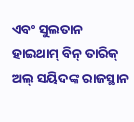ଏବଂ ସୁଲତାନ ହାଇଥାମ୍ ବିନ୍ ତାରିକ୍ ଅଲ୍ ସୟିଦଙ୍କ ରାଜସ୍ଥାନ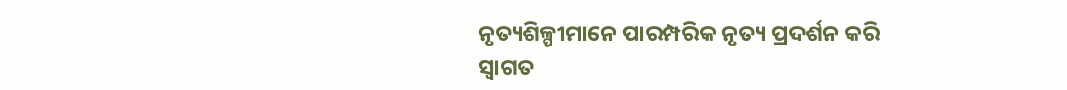ନୃତ୍ୟଶିଳ୍ପୀମାନେ ପାରମ୍ପରିକ ନୃତ୍ୟ ପ୍ରଦର୍ଶନ କରି ସ୍ୱାଗତ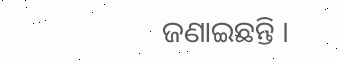ଜଣାଇଛନ୍ତି ।